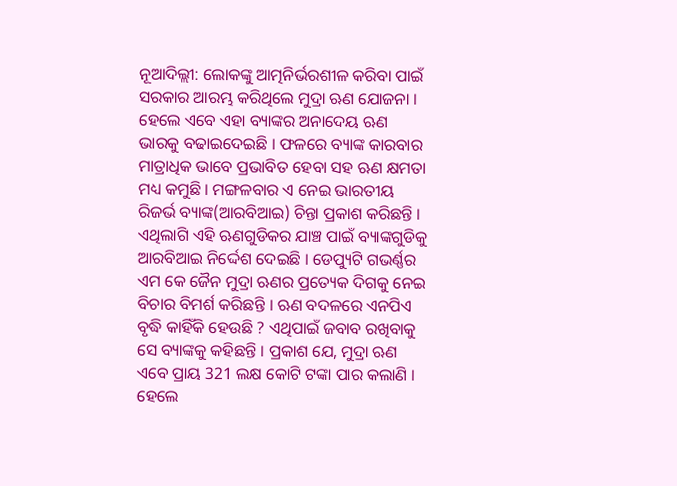ନୂଆଦିଲ୍ଲୀ: ଲୋକଙ୍କୁ ଆତ୍ମନିର୍ଭରଶୀଳ କରିବା ପାଇଁ ସରକାର ଆରମ୍ଭ କରିଥିଲେ ମୁଦ୍ରା ଋଣ ଯୋଜନା । ହେଲେ ଏବେ ଏହା ବ୍ୟାଙ୍କର ଅନାଦେୟ ଋଣ ଭାରକୁ ବଢାଇଦେଇଛି । ଫଳରେ ବ୍ୟାଙ୍କ କାରବାର ମାତ୍ରାଧିକ ଭାବେ ପ୍ରଭାବିତ ହେବା ସହ ଋଣ କ୍ଷମତା ମଧ୍ୟ କମୁଛି । ମଙ୍ଗଳବାର ଏ ନେଇ ଭାରତୀୟ ରିଜର୍ଭ ବ୍ୟାଙ୍କ(ଆରବିଆଇ) ଚିନ୍ତା ପ୍ରକାଶ କରିଛନ୍ତି ।
ଏଥିଲାଗି ଏହି ଋଣଗୁଡିକର ଯାଞ୍ଚ ପାଇଁ ବ୍ୟାଙ୍କଗୁଡିକୁ ଆରବିଆଇ ନିର୍ଦ୍ଦେଶ ଦେଇଛି । ଡେପ୍ୟୁଟି ଗଭର୍ଣ୍ଣର ଏମ କେ ଜୈନ ମୁଦ୍ରା ଋଣର ପ୍ରତ୍ୟେକ ଦିଗକୁ ନେଇ ବିଚାର ବିମର୍ଶ କରିଛନ୍ତି । ଋଣ ବଦଳରେ ଏନପିଏ ବୃଦ୍ଧି କାହିଁକି ହେଉଛି ? ଏଥିପାଇଁ ଜବାବ ରଖିବାକୁ ସେ ବ୍ୟାଙ୍କକୁ କହିଛନ୍ତି । ପ୍ରକାଶ ଯେ, ମୁଦ୍ରା ଋଣ ଏବେ ପ୍ରାୟ 321 ଲକ୍ଷ କୋଟି ଟଙ୍କା ପାର କଲାଣି । ହେଲେ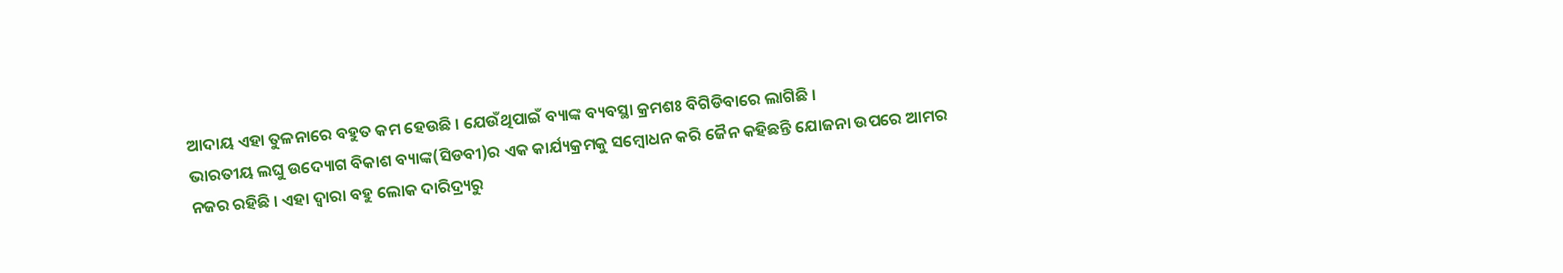ଆଦାୟ ଏହା ତୁଳନାରେ ବହୁତ କମ ହେଉଛି । ଯେଉଁଥିପାଇଁ ବ୍ୟାଙ୍କ ବ୍ୟବସ୍ଥା କ୍ରମଶଃ ବିଗିଡିବାରେ ଲାଗିଛି ।
ଭାରତୀୟ ଲଘୁ ଉଦ୍ୟୋଗ ବିକାଶ ବ୍ୟାଙ୍କ(ସିଡବୀ)ର ଏକ କାର୍ଯ୍ୟକ୍ରମକୁ ସମ୍ବୋଧନ କରି ଜୈନ କହିଛନ୍ତି ଯୋଜନା ଉପରେ ଆମର ନଜର ରହିଛି । ଏହା ଦ୍ବାରା ବହୁ ଲୋକ ଦାରିଦ୍ର୍ୟରୁ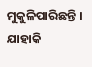ମୁକୁଳିପାରିଛନ୍ତି । ଯାହାକି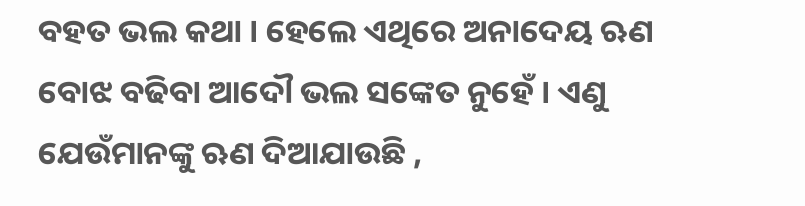ବହତ ଭଲ କଥା । ହେଲେ ଏଥିରେ ଅନାଦେୟ ଋଣ ବୋଝ ବଢିବା ଆଦୌ ଭଲ ସଙ୍କେତ ନୁହେଁ । ଏଣୁ ଯେଉଁମାନଙ୍କୁ ଋଣ ଦିଆଯାଉଛି ,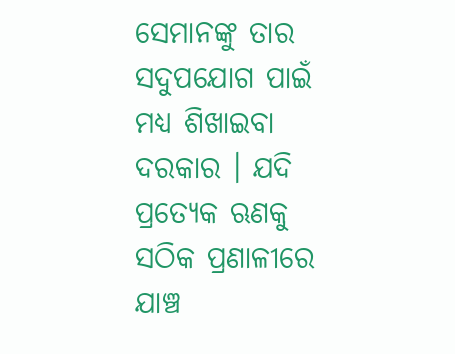ସେମାନଙ୍କୁ ତାର ସଦୁପଯୋଗ ପାଇଁ ମଧ୍ୟ ଶିଖାଇବା ଦରକାର । ଯଦି ପ୍ରତ୍ୟେକ ଋଣକୁ ସଠିକ ପ୍ରଣାଳୀରେ ଯାଞ୍ଚ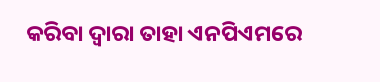କରିବା ଦ୍ବାରା ତାହା ଏନପିଏମରେ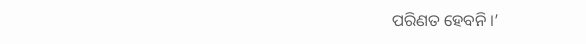ପରିଣତ ହେବନି ।’